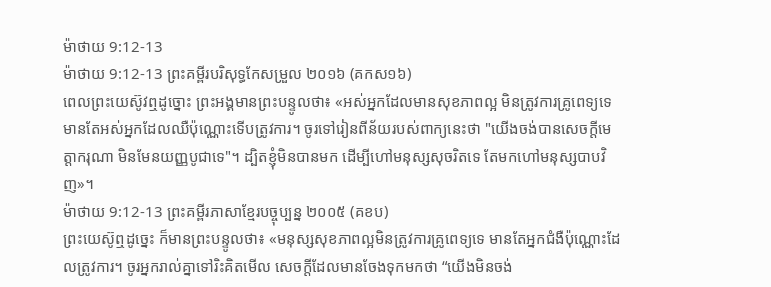ម៉ាថាយ 9:12-13
ម៉ាថាយ 9:12-13 ព្រះគម្ពីរបរិសុទ្ធកែសម្រួល ២០១៦ (គកស១៦)
ពេលព្រះយេស៊ូវឮដូច្នោះ ព្រះអង្គមានព្រះបន្ទូលថា៖ «អស់អ្នកដែលមានសុខភាពល្អ មិនត្រូវការគ្រូពេទ្យទេ មានតែអស់អ្នកដែលឈឺប៉ុណ្ណោះទើបត្រូវការ។ ចូរទៅរៀនពីន័យរបស់ពាក្យនេះថា "យើងចង់បានសេចក្ដីមេត្តាករុណា មិនមែនយញ្ញបូជាទេ"។ ដ្បិតខ្ញុំមិនបានមក ដើម្បីហៅមនុស្សសុចរិតទេ តែមកហៅមនុស្សបាបវិញ»។
ម៉ាថាយ 9:12-13 ព្រះគម្ពីរភាសាខ្មែរបច្ចុប្បន្ន ២០០៥ (គខប)
ព្រះយេស៊ូឮដូច្នេះ ក៏មានព្រះបន្ទូលថា៖ «មនុស្សសុខភាពល្អមិនត្រូវការគ្រូពេទ្យទេ មានតែអ្នកជំងឺប៉ុណ្ណោះដែលត្រូវការ។ ចូរអ្នករាល់គ្នាទៅរិះគិតមើល សេចក្ដីដែលមានចែងទុកមកថា “យើងមិនចង់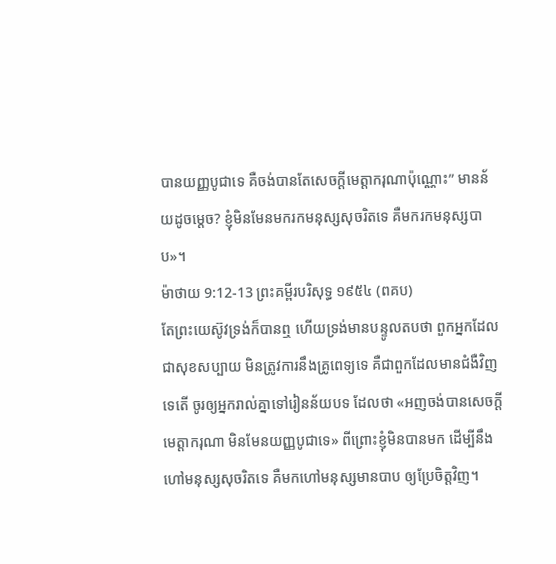បានយញ្ញបូជាទេ គឺចង់បានតែសេចក្ដីមេត្តាករុណាប៉ុណ្ណោះ” មានន័យដូចម្ដេច? ខ្ញុំមិនមែនមករកមនុស្សសុចរិតទេ គឺមករកមនុស្សបាប»។
ម៉ាថាយ 9:12-13 ព្រះគម្ពីរបរិសុទ្ធ ១៩៥៤ (ពគប)
តែព្រះយេស៊ូវទ្រង់ក៏បានឮ ហើយទ្រង់មានបន្ទូលតបថា ពួកអ្នកដែលជាសុខសប្បាយ មិនត្រូវការនឹងគ្រូពេទ្យទេ គឺជាពួកដែលមានជំងឺវិញទេតើ ចូរឲ្យអ្នករាល់គ្នាទៅរៀនន័យបទ ដែលថា «អញចង់បានសេចក្ដីមេត្តាករុណា មិនមែនយញ្ញបូជាទេ» ពីព្រោះខ្ញុំមិនបានមក ដើម្បីនឹងហៅមនុស្សសុចរិតទេ គឺមកហៅមនុស្សមានបាប ឲ្យប្រែចិត្តវិញ។